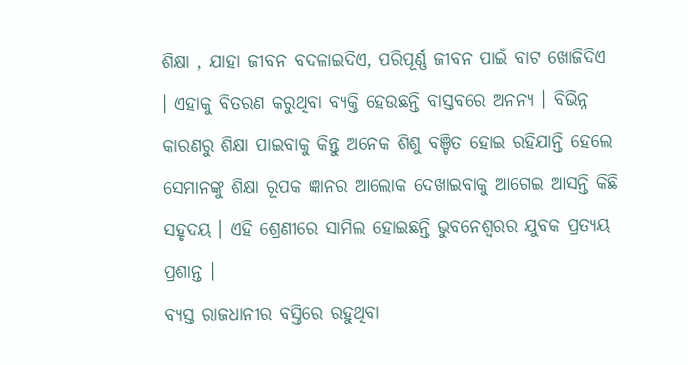ଶିକ୍ଷା , ଯାହା ଜୀବନ ବଦଳାଇଦିଏ, ପରିପୂର୍ଣ୍ଣ ଜୀବନ ପାଇଁ ବାଟ ଖୋଜିଦିଏ । ଏହାକୁ ବିତରଣ କରୁଥିବା ବ୍ୟକ୍ତି ହେଉଛନ୍ତି ବାସ୍ତବରେ ଅନନ୍ୟ । ବିଭିନ୍ନ କାରଣରୁ ଶିକ୍ଷା ପାଇବାକୁ କିନ୍ତୁ ଅନେକ ଶିଶୁ ବଞ୍ଚିତ ହୋଇ ରହିଯାନ୍ତି ହେଲେ ସେମାନଙ୍କୁ ଶିକ୍ଷା ରୂପକ ଜ୍ଞାନର ଆଲୋକ ଦେଖାଇବାକୁ ଆଗେଇ ଆସନ୍ତି କିଛି ସହୃଦୟ । ଏହି ଶ୍ରେଣୀରେ ସାମିଲ ହୋଇଛନ୍ତି ଭୁବନେଶ୍ୱରର ଯୁବକ ପ୍ରତ୍ୟୟ ପ୍ରଶାନ୍ତ ।
ବ୍ୟସ୍ତ ରାଜଧାନୀର ବସ୍ତିରେ ରହୁଥିବା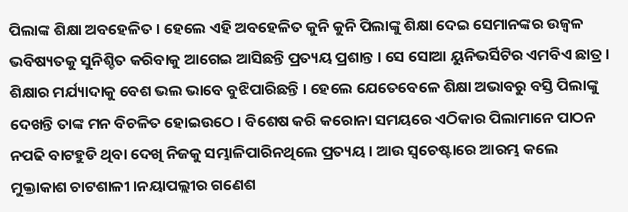ପିଲାଙ୍କ ଶିକ୍ଷା ଅବହେଳିତ । ହେଲେ ଏହି ଅବହେଳିତ କୁନି କୁନି ପିଲାଙ୍କୁ ଶିକ୍ଷା ଦେଇ ସେମାନଙ୍କର ଉଜ୍ୱଳ ଭବିଷ୍ୟତକୁ ସୁନିଶ୍ଚିତ କରିବାକୁ ଆଗେଇ ଆସିଛନ୍ତି ପ୍ରତ୍ୟୟ ପ୍ରଶାନ୍ତ । ସେ ସୋଆ ୟୁନିଭର୍ସିଟିର ଏମବିଏ ଛାତ୍ର । ଶିକ୍ଷାର ମର୍ଯ୍ୟାଦାକୁ ବେଶ ଭଲ ଭାବେ ବୁଝିପାରିଛନ୍ତି । ହେଲେ ଯେତେବେଳେ ଶିକ୍ଷା ଅଭାବରୁ ବସ୍ତି ପିଲାଙ୍କୁ ଦେଖନ୍ତି ତାଙ୍କ ମନ ବିଚଳିତ ହୋଇଉଠେ । ବିଶେଷ କରି କରୋନା ସମୟରେ ଏଠିକାର ପିଲାମାନେ ପାଠନ ନପଢି ବାଟହୁଡି ଥିବା ଦେଖି ନିଜକୁ ସମ୍ଭାଳିପାରିନଥିଲେ ପ୍ରତ୍ୟୟ । ଆଉ ସ୍ୱଚେଷ୍ଟାରେ ଆରମ୍ଭ କଲେ ମୁକ୍ତାକାଶ ଚାଟଶାଳୀ ।ନୟାପଲ୍ଲୀର ଗଣେଶ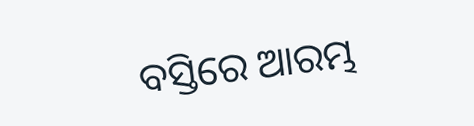ବସ୍ତିରେ ଆରମ୍ଭ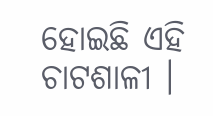ହୋଇଛି ଏହି ଚାଟଶାଳୀ ।